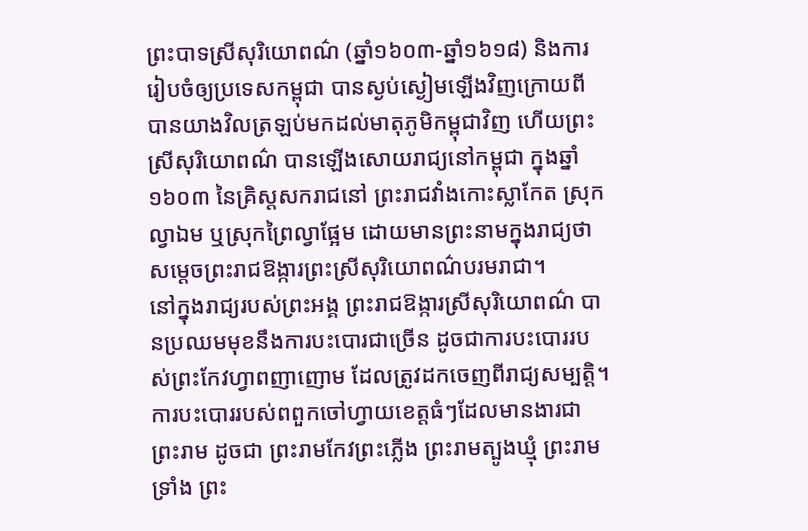ព្រះបាទស្រីសុរិយោពណ៌ (ឆ្នាំ១៦០៣-ឆ្នាំ១៦១៨) និងការរៀបចំឲ្យប្រទេសកម្ពុជា បានស្ងប់ស្ងៀមឡើងវិញក្រោយពីបានយាងវិលត្រឡប់មកដល់មាតុភូមិកម្ពុជាវិញ ហើយព្រះស្រីសុរិយោពណ៌ បានឡើងសោយរាជ្យនៅកម្ពុជា ក្នុងឆ្នាំ១៦០៣ នៃគ្រិស្ដសករាជនៅ ព្រះរាជវាំងកោះស្លាកែត ស្រុកល្វាឯម ឬស្រុកព្រៃល្វាផ្អែម ដោយមានព្រះនាមក្នុងរាជ្យថា សម្ដេចព្រះរាជឱង្ការព្រះស្រីសុរិយោពណ៌បរមរាជា។
នៅក្នុងរាជ្យរបស់ព្រះអង្គ ព្រះរាជឱង្ការស្រីសុរិយោពណ៌ បានប្រឈមមុខនឹងការបះបោរជាច្រើន ដូចជាការបះបោររបស់ព្រះកែវហ្វាពញាញោម ដែលត្រូវដកចេញពីរាជ្យសម្បត្តិ។ ការបះបោររបស់ពពួកចៅហ្វាយខេត្តធំៗដែលមានងារជា ព្រះរាម ដូចជា ព្រះរាមកែវព្រះភ្លើង ព្រះរាមត្បូងឃ្មុំ ព្រះរាមទ្រាំង ព្រះ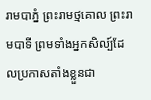រាមបាភ្នំ ព្រះរាមថ្មគោល ព្រះរាមបាទី ព្រមទាំងអ្នកសិល្ប៍ដែលប្រកាសតាំងខ្លួនជា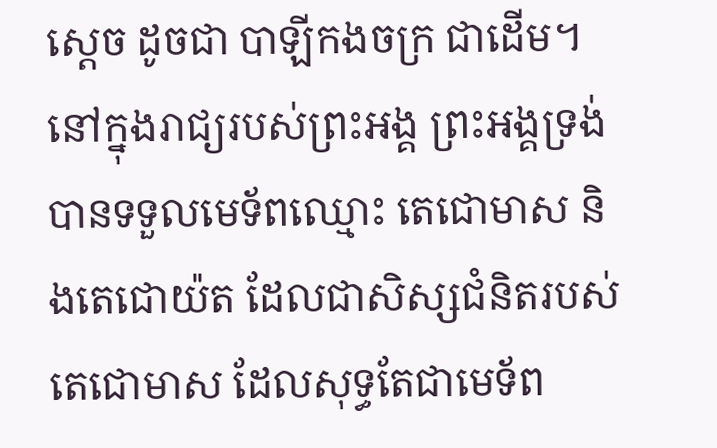ស្ដេច ដូចជា បាឡីកងចក្រ ជាដើម។
នៅក្នុងរាជ្យរបស់ព្រះអង្គ ព្រះអង្គទ្រង់បានទទួលមេទ័ពឈ្មោះ តេជោមាស និងតេជោយ៉ត ដែលជាសិស្សជំនិតរបស់តេជោមាស ដែលសុទ្ធតែជាមេទ័ព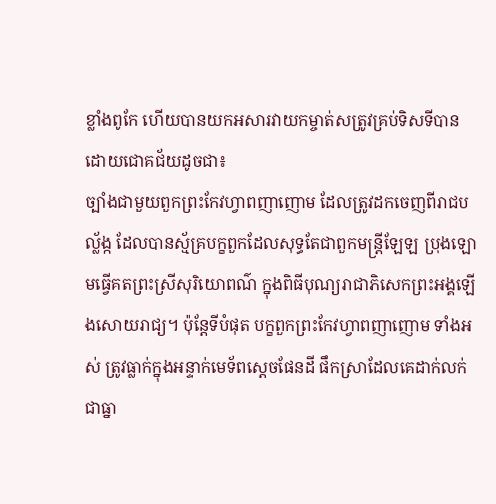ខ្លាំងពូកែ ហើយបានយកអសារវាយកម្ចាត់សត្រូវគ្រប់ទិសទីបានដោយជោគជ័យដូចជា៖
ច្បាំងជាមួយពួកព្រះកែវហ្វាពញាញោម ដែលត្រូវដកចេញពីរាជបល្ល័ង្ក ដែលបានស្ម័គ្របក្ខពួកដែលសុទ្ធតែជាពួកមន្ត្រីឡែឡ ប្រុងឡោមធ្វើគតព្រះស្រីសុរិយោពណ៌ ក្នុងពិធីបុណ្យរាជាភិសេកព្រះអង្គឡើងសោយរាជ្យ។ ប៉ុន្តែទីបំផុត បក្ខពួកព្រះកែវហ្វាពញាញោម ទាំងអស់ ត្រូវធ្លាក់ក្នុងអន្ទាក់មេទ័ពស្ដេចផែនដី ផឹកស្រាដែលគេដាក់លក់ជាធ្នា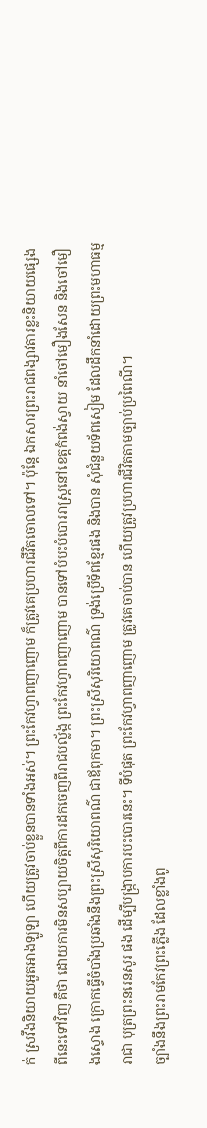ក់ ស្រវឹងនិយាយអួតអាងឡូឡា ហើយត្រូវចាប់ខ្លួនបានទាំងអស់។ ព្រះកែវហ្វាពញាញោម ក៏ត្រូវគេប្រហារជីវិតចោលទៅ។ ប៉ុន្តែ ឯកសារព្រះរាជពង្សាវតារខ្លះនិយាយផ្សេងពីនេះទៅវិញ គឺថា ដោយការមិនសប្បាយចិត្តពីការដកចេញពីរាជបល្ល័ង្ក ព្រះកែវហ្វាពញាញោម បានទៅបំបះបំបោររាស្ត្រនៅខេត្តកំពង់ស្វាយ នាំចៅមឿងសែន និងចៅមឿងស្ទោង ក្រោកធ្វើចំបាំងប្រឆាំងនឹងព្រះស្រីសុរិយោពណ៌ ជាឪពុកមា។ ព្រះស្រីសុរិយោពណ៌ ទ្រង់ប្រើទ័ពខ្មែរផង និងបាន សុំជំនួយទ័ពសៀម ដែលដឹកនាំដោយព្រះមហាធម្មរាជា បុត្រព្រះនរេនសូរ ផង ដើម្បីបង្ក្រាបការបះបោរនេះ។ ទីបំផុត ព្រះកែវហ្វាពញាញោម ត្រូវគេចាប់បាន ហើយត្រូវប្រហារជីវិតតាមច្បាប់ប្រពៃណី។
ច្បាំងនឹងព្រះរាមកែវព្រះភ្លើង ដែលខ្លាំងពូ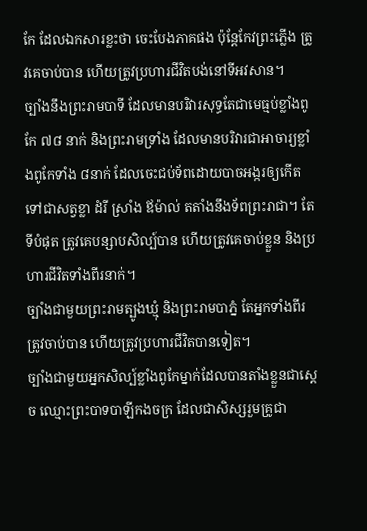កែ ដែលឯកសារខ្លះថា ចេះបែងភាគផង ប៉ុន្តែកែវព្រះភ្លើង ត្រូវគេចាប់បាន ហើយត្រូវប្រហារជីវិតបង់នៅទីអវសាន។
ច្បាំងនឹងព្រះរាមបាទី ដែលមានបរិវារសុទ្ធតែជាមេធ្មប់ខ្លាំងពូកែ ៧៨ នាក់ និងព្រះរាមទ្រាំង ដែលមានបរិវារជាអាចារ្យខ្លាំងពូកែទាំង ៨នាក់ ដែលចេះជប់ទ័ពដោយបាចអង្ករឲ្យកើតទៅជាសត្វខ្លា ដំរី ស្រាំង ឪម៉ាល់ តតាំងនឹងទ័ពព្រះរាជា។ តែទីបំផុត ត្រូវគេបន្សាបសិល្ប៍បាន ហើយត្រូវគេចាប់ខ្លួន និងប្រហារជីវិតទាំងពីរនាក់។
ច្បាំងជាមួយព្រះរាមត្បូងឃ្មុំ និងព្រះរាមបាភ្នំ តែអ្នកទាំងពីរត្រូវចាប់បាន ហើយត្រូវប្រហារជីវិតបានទៀត។
ច្បាំងជាមួយអ្នកសិល្ប៍ខ្លាំងពូកែម្នាក់ដែលបានតាំងខ្លួនជាស្ដេច ឈ្មោះព្រះបាទបាឡីកងចក្រ ដែលជាសិស្សរួមគ្រូជា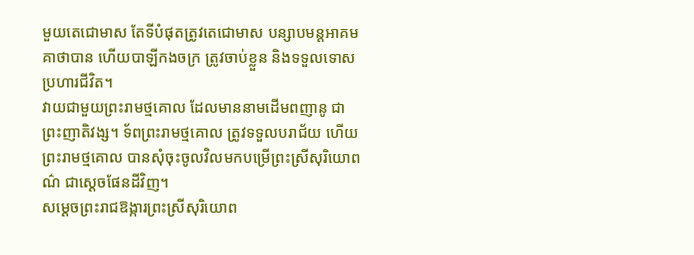មួយតេជោមាស តែទីបំផុតត្រូវតេជោមាស បន្សាបមន្តអាគមគាថាបាន ហើយបាឡីកងចក្រ ត្រូវចាប់ខ្លួន និងទទួលទោសប្រហារជីវិត។
វាយជាមួយព្រះរាមថ្មគោល ដែលមាននាមដើមពញានូ ជាព្រះញាតិវង្ស។ ទ័ពព្រះរាមថ្មគោល ត្រូវទទួលបរាជ័យ ហើយព្រះរាមថ្មគោល បានសុំចុះចូលវិលមកបម្រើព្រះស្រីសុរិយោពណ៌ ជាស្ដេចផែនដីវិញ។
សម្ដេចព្រះរាជឱង្ការព្រះស្រីសុរិយោព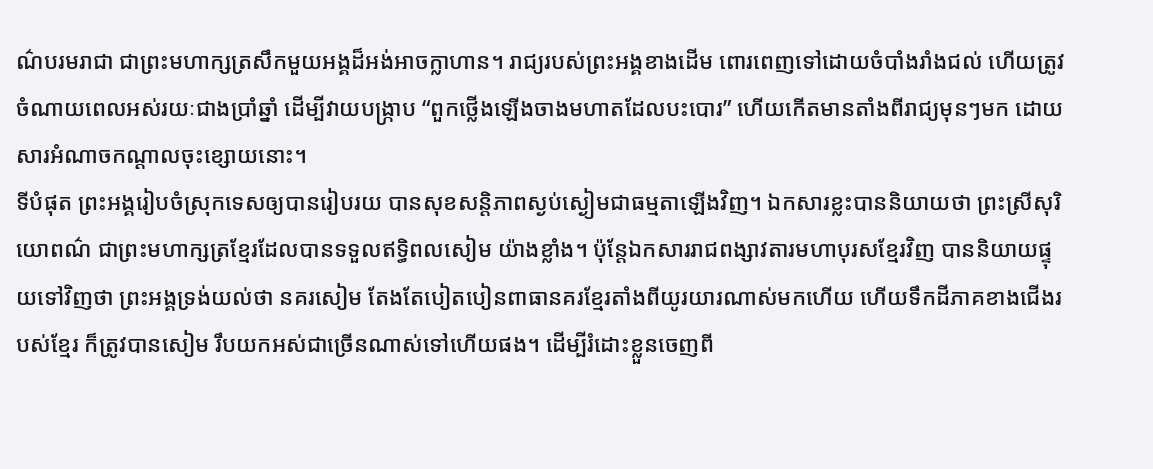ណ៌បរមរាជា ជាព្រះមហាក្សត្រសឹកមួយអង្គដ៏អង់អាចក្លាហាន។ រាជ្យរបស់ព្រះអង្គខាងដើម ពោរពេញទៅដោយចំបាំងរាំងជល់ ហើយត្រូវចំណាយពេលអស់រយៈជាងប្រាំឆ្នាំ ដើម្បីវាយបង្ក្រាប “ពួកថ្លើងឡើងចាងមហាតដែលបះបោរ” ហើយកើតមានតាំងពីរាជ្យមុនៗមក ដោយសារអំណាចកណ្ដាលចុះខ្សោយនោះ។
ទីបំផុត ព្រះអង្គរៀបចំស្រុកទេសឲ្យបានរៀបរយ បានសុខសន្តិភាពស្ងប់ស្ងៀមជាធម្មតាឡើងវិញ។ ឯកសារខ្លះបាននិយាយថា ព្រះស្រីសុរិយោពណ៌ ជាព្រះមហាក្សត្រខ្មែរដែលបានទទួលឥទ្ធិពលសៀម យ៉ាងខ្លាំង។ ប៉ុន្តែឯកសាររាជពង្សាវតារមហាបុរសខ្មែរវិញ បាននិយាយផ្ទុយទៅវិញថា ព្រះអង្គទ្រង់យល់ថា នគរសៀម តែងតែបៀតបៀនពាធានគរខ្មែរតាំងពីយូរយារណាស់មកហើយ ហើយទឹកដីភាគខាងជើងរបស់ខ្មែរ ក៏ត្រូវបានសៀម រឹបយកអស់ជាច្រើនណាស់ទៅហើយផង។ ដើម្បីរំដោះខ្លួនចេញពី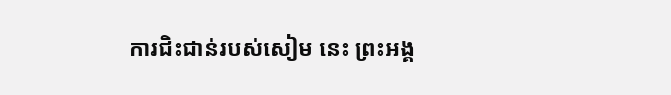ការជិះជាន់របស់សៀម នេះ ព្រះអង្គ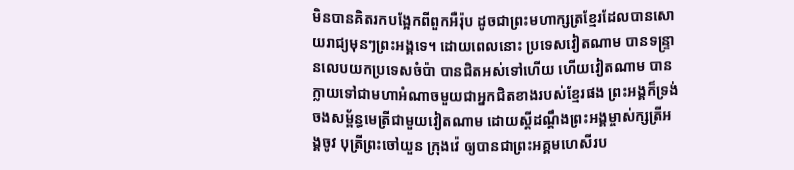មិនបានគិតរកបង្អែកពីពួកអឺរ៉ុប ដូចជាព្រះមហាក្សត្រខ្មែរដែលបានសោយរាជ្យមុនៗព្រះអង្គទេ។ ដោយពេលនោះ ប្រទេសវៀតណាម បានទន្ទ្រានលេបយកប្រទេសចំប៉ា បានជិតអស់ទៅហើយ ហើយវៀតណាម បានក្លាយទៅជាមហាអំណាចមួយជាអ្នកជិតខាងរបស់ខ្មែរផង ព្រះអង្គក៏ទ្រង់ចងសម្ព័ន្ធមេត្រីជាមួយវៀតណាម ដោយស្តីដណ្ដឹងព្រះអង្គម្ចាស់ក្សត្រីអង្គចូវ បុត្រីព្រះចៅយួន ក្រុងវ៉េ ឲ្យបានជាព្រះអគ្គមហេសីរប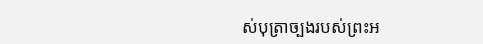ស់បុត្រាច្បងរបស់ព្រះអ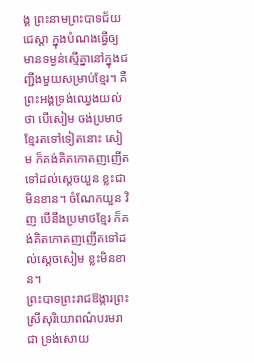ង្គ ព្រះនាមព្រះបាទជ័យជេស្តា ក្នុងបំណងធ្វើឲ្យមានទម្ងន់ស្មើគ្នានៅក្នុងជញ្ជីងមួយសម្រាប់ខ្មែរ។ គឺព្រះអង្គទ្រង់ឈ្វេងយល់ថា បើសៀម ចង់ប្រមាថខ្មែរតទៅទៀតនោះ សៀម ក៏គង់គិតកោតញញើតទៅដល់ស្ដេចយួន ខ្លះជាមិនខាន។ ចំណែកយួន វិញ បើនឹងប្រមាថខ្មែរ ក៏គង់គិតកោតញញើតទៅដល់ស្ដេចសៀម ខ្លះមិនខាន។
ព្រះបាទព្រះរាជឱង្ការព្រះស្រីសុរិយោពណ៌បរមរាជា ទ្រង់សោយ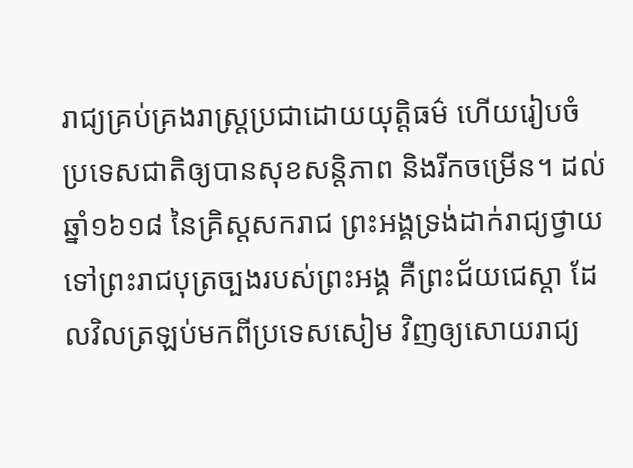រាជ្យគ្រប់គ្រងរាស្ត្រប្រជាដោយយុត្តិធម៌ ហើយរៀបចំប្រទេសជាតិឲ្យបានសុខសន្តិភាព និងរីកចម្រើន។ ដល់ឆ្នាំ១៦១៨ នៃគ្រិស្ដសករាជ ព្រះអង្គទ្រង់ដាក់រាជ្យថ្វាយទៅព្រះរាជបុត្រច្បងរបស់ព្រះអង្គ គឺព្រះជ័យជេស្តា ដែលវិលត្រឡប់មកពីប្រទេសសៀម វិញឲ្យសោយរាជ្យ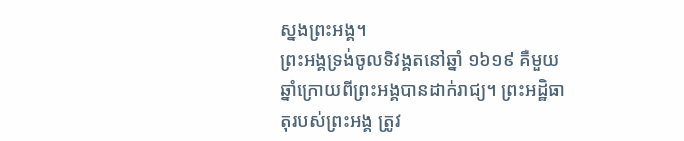ស្នងព្រះអង្គ។
ព្រះអង្គទ្រង់ចូលទិវង្គតនៅឆ្នាំ ១៦១៩ គឺមួយឆ្នាំក្រោយពីព្រះអង្គបានដាក់រាជ្យ។ ព្រះអដ្ឋិធាតុរបស់ព្រះអង្គ ត្រូវ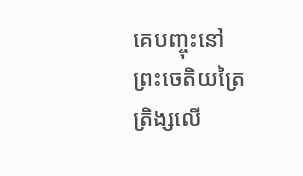គេបញ្ចុះនៅព្រះចេតិយត្រៃត្រិង្សលើ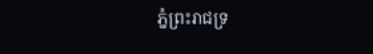ភ្នំព្រះរាជទ្រ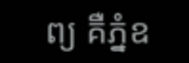ព្យ គឺភ្នំឧ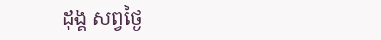ដុង្គ សព្វថ្ងៃ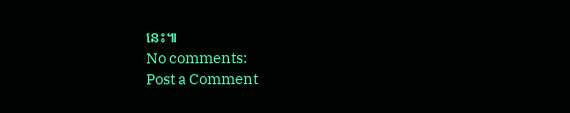នេះ៕
No comments:
Post a Comment